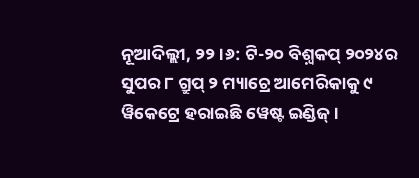ନୂଆଦିଲ୍ଲୀ, ୨୨।୬: ଟି-୨୦ ବିଶ଼୍ବକପ୍ ୨୦୨୪ର ସୁପର ୮ ଗ୍ରୁପ୍ ୨ ମ୍ୟାଚ୍ରେ ଆମେରିକାକୁ ୯ ୱିକେଟ୍ରେ ହରାଇଛି ୱେଷ୍ଟ ଇଣ୍ଡିଜ୍ ।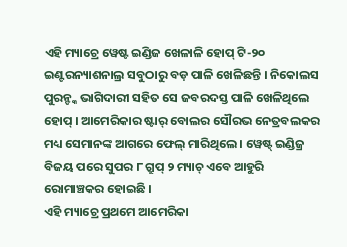ଏହି ମ୍ୟାଚ୍ରେ ୱେଷ୍ଟ ଇଣ୍ଡିଜ ଖେଳାଳି ହୋପ୍ ଟି-୨୦ ଇଣ୍ଟରନ୍ୟାଶନାଲ୍ର ସବୁଠାରୁ ବଡ଼ ପାଳି ଖେଳିଛନ୍ତି । ନିକୋଲସ ପୁରନ୍ଙ୍କ ଭାଗିଦାରୀ ସହିତ ସେ ଜବରଦସ୍ତ ପାଳି ଖେଳିଥିଲେ ହୋପ୍ । ଆମେରିକାର ଷ୍ଟାର୍ ବୋଲର ସୌରଭ ନେତ୍ରବଲକର ମଧ୍ୟ ସେମାନଙ୍କ ଆଗରେ ଫେଲ୍ ମାରିଥିଲେ । ୱେଷ୍ଟ୍ ଇଣ୍ଡିଜ୍ର ବିଜୟ ପରେ ସୁପର ୮ ଗ୍ରୁପ୍ ୨ ମ୍ୟାଚ୍ ଏବେ ଆହୁରି ରୋମାଞ୍ଚକର ହୋଇଛି ।
ଏହି ମ୍ୟାଚ୍ରେ ପ୍ରଥମେ ଆମେରିକା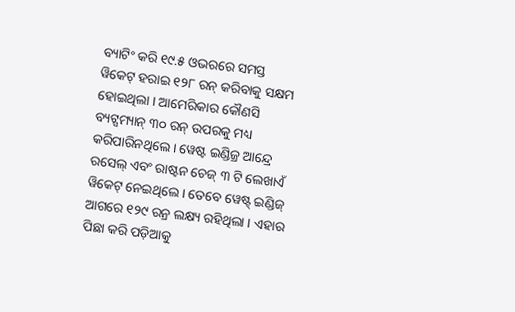ବ୍ୟାଟିଂ କରି ୧୯.୫ ଓଭରରେ ସମସ୍ତ ୱିକେଟ୍ ହରାଇ ୧୨୮ ରନ୍ କରିବାକୁ ସକ୍ଷମ ହୋଇଥିଲା । ଆମେରିକାର କୌଣସି ବ୍ୟଟ୍ସମ୍ୟାନ୍ ୩୦ ରନ୍ ଉପରକୁ ମଧ୍ୟ କରିପାରିନଥିଲେ । ୱେଷ୍ଟ ଇଣ୍ଡିଜ୍ର ଆନ୍ଦ୍ରେ ରସେଲ୍ ଏବଂ ରାଷ୍ଟନ ଚେଜ୍ ୩ ଟି ଲେଖାଏଁ ୱିକେଟ୍ ନେଇଥିଲେ । ତେବେ ୱେଷ୍ଟ୍ ଇଣ୍ଡିଜ୍ ଆଗରେ ୧୨୯ ରନ୍ର ଲକ୍ଷ୍ୟ ରହିଥିଲା । ଏହାର ପିଛା କରି ପଡ଼ିଆକୁ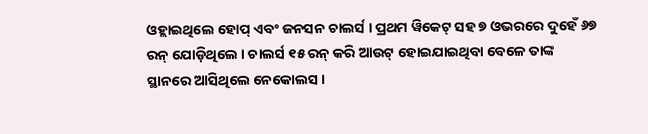ଓହ୍ଲାଇଥିଲେ ହୋପ୍ ଏବଂ ଜନସନ ଚାଲର୍ସ । ପ୍ରଥମ ୱିକେଟ୍ ସହ ୭ ଓଭରରେ ଦୁହେଁ ୬୭ ରନ୍ ଯୋଡ଼ିଥିଲେ । ଚାଲର୍ସ ୧୫ ରନ୍ କରି ଆଉଟ୍ ହୋଇଯାଇଥିବା ବେଳେ ତାଙ୍କ ସ୍ଥାନରେ ଆସିଥିଲେ ନେକୋଲସ ।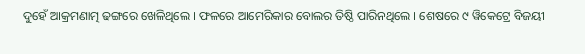ଦୁହେଁ ଆକ୍ରମଣାତ୍ମ ଢଙ୍ଗରେ ଖେଳିଥିଲେ । ଫଳରେ ଆମେରିକାର ବୋଲର ତିଷ୍ଠି ପାରିନଥିଲେ । ଶେଷରେ ୯ ୱିକେଟ୍ରେ ବିଜୟୀ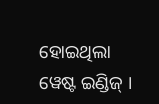ହୋଇଥିଲା ୱେଷ୍ଟ ଇଣ୍ଡିଜ୍ ।